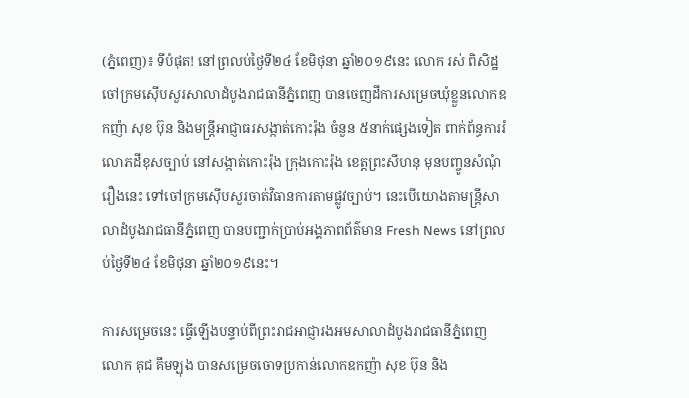(ភ្នំពេញ)៖ ទីបំផុត! នៅព្រលប់ថ្ងៃទី២៤ ខែមិថុនា ឆ្នាំ២០១៩នេះ លោក រស់ ពិសិដ្ឋ ចៅក្រមស៊ើបសួរសាលាដំបូងរាជធានីភ្នំពេញ បានចេញដីការសម្រេចឃុំខ្លួនលោកឧកញ៉ា សុខ ប៊ុន និងមន្ដ្រីអាជ្ញាធរសង្កាត់កោះរ៉ុង ចំនួន ៥នាក់ផ្សេងទៀត ពាក់ព័ន្ធការរំលោភដីខុសច្បាប់ នៅសង្កាត់កោះរ៉ុង ក្រុងកោះរ៉ុង ខេត្តព្រះសីហនុ មុនបញ្ចូនសំណុំរឿងនេះ ទៅចៅក្រមស៊ើបសួរចាត់វិធានការតាមផ្លូវច្បាប់។ នេះបើយោងតាមន្ត្រីសាលាដំបូងរាជធានីភ្នំពេញ បានបញ្ជាក់ប្រាប់អង្គភាពព័ត៌មាន Fresh News នៅព្រលប់ថ្ងៃទី២៤ ខែមិថុនា ឆ្នាំ២០១៩នេះ។

ការសម្រេចនេះ ធ្វើឡើងបន្ទាប់ពីព្រះរាជអាជ្ញារងអមសាលាដំបូងរាជធានីភ្នំពេញ លោក គុជ គឹមឡុង បានសម្រេចចោទប្រកាន់លោកឧកញ៉ា សុខ ប៊ុន និង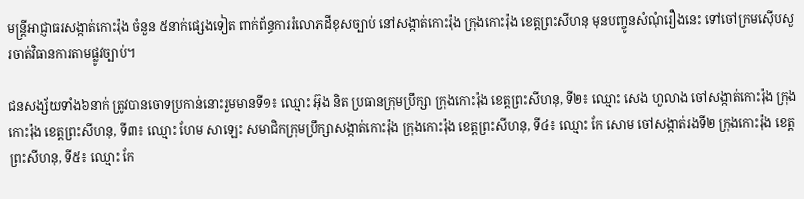មន្ដ្រីអាជ្ញាធរសង្កាត់កោះរ៉ុង ចំនួន ៥នាក់ផ្សេងទៀត ពាក់ព័ន្ធការរំលោភដីខុសច្បាប់ នៅសង្កាត់កោះរ៉ុង ក្រុងកោះរ៉ុង ខេត្តព្រះសីហនុ មុនបញ្ចូនសំណុំរឿងនេះ ទៅចៅក្រមស៊ើបសួរចាត់វិធានការតាមផ្លូវច្បាប់។

ជនសង្ស័យទាំង៦នាក់ ត្រូវបានចោទប្រកាន់នោះរួមមានទី១៖ ឈ្មោះ អ៊ុង និត ប្រធានក្រុមប្រឹក្សា ក្រុងកោះរ៉ុង ខេត្តព្រះសីហនុ, ទី២៖ ឈ្មោះ សេង ហួលាង ចៅសង្កាត់កោះរ៉ុង ក្រុងកោះរ៉ុង ខេត្តព្រះសីហនុ, ទី៣៖ ឈ្មោះ ហែម សាឡេះ សមាជិកក្រុមប្រឹក្សាសង្កាត់កោះរ៉ុង ក្រុងកោះរ៉ុង ខេត្តព្រះសីហនុ, ទី៤៖ ឈ្មោះ កែ សោម ចៅសង្កាត់រងទី២ ក្រុងកោះរ៉ុង ខេត្តព្រះសីហនុ, ទី៥៖ ឈ្មោះ កែ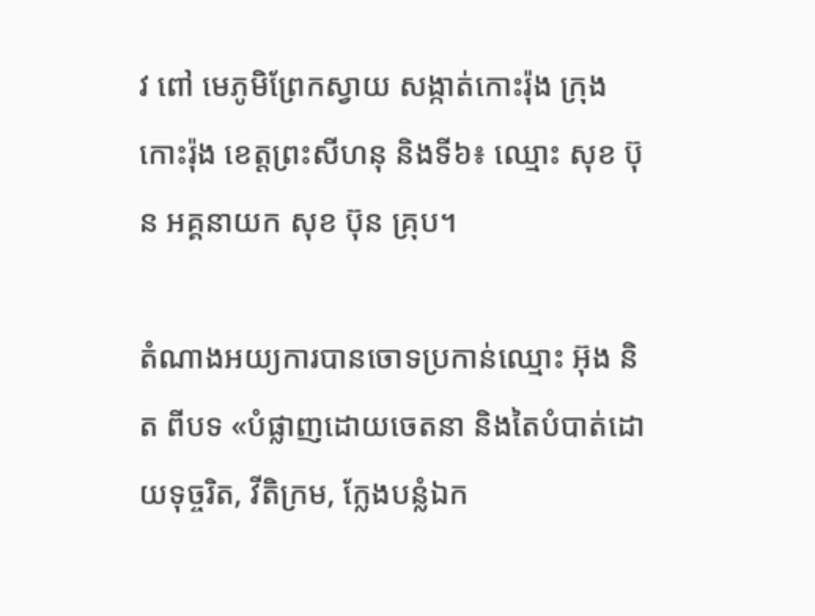វ ពៅ មេភូមិព្រែកស្វាយ សង្កាត់កោះរ៉ុង ក្រុងកោះរ៉ុង ខេត្តព្រះសីហនុ និងទី៦៖ ឈ្មោះ សុខ ប៊ុន អគ្គនាយក សុខ ប៊ុន គ្រុប។

តំណាងអយ្យការបានចោទប្រកាន់ឈ្មោះ អ៊ុង និត ពីបទ «បំផ្លាញដោយចេតនា និងតៃបំបាត់ដោយទុច្ចរិត, វីតិក្រម, ក្លែងបន្លំឯក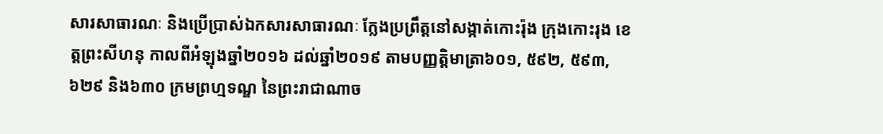សារសាធារណៈ និងប្រើប្រាស់ឯកសារសាធារណៈ ក្លែងប្រព្រឹត្តនៅសង្កាត់កោះរ៉ុង ក្រុងកោះរុង ខេត្តព្រះសីហនុ កាលពីអំឡុងឆ្នាំ២០១៦ ដល់ឆ្នាំ២០១៩ តាមបញ្ញត្តិមាត្រា៦០១, ៥៩២, ៥៩៣, ៦២៩ និង៦៣០ ក្រមព្រហ្មទណ្ឌ នៃព្រះរាជាណាច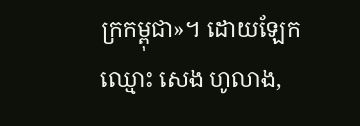ក្រកម្ពុជា»។ ដោយឡែកឈ្មោះ សេង ហូលាង,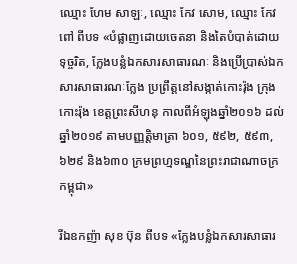ឈ្មោះ ហែម សាឡៈ, ឈ្មោះ កែវ សោម, ឈ្មោះ កែវ ពៅ ពីបទ «បំផ្លាញដោយចេតនា និងតៃបំបាត់ដោយទុច្ចរិត, ក្លែងបន្លំឯកសារសាធារណៈ និងប្រើប្រាស់ឯកសារសាធារណៈក្លែង ប្រព្រឹត្តនៅសង្កាត់កោះរ៉ុង ក្រុងកោះរ៉ុង ខេត្តព្រះសីហនុ កាលពីអំឡុងឆ្នាំ២០១៦ ដល់ឆ្នាំ២០១៩ តាមបញ្ញត្តិមាត្រា ៦០១, ៥៩២, ៥៩៣, ៦២៩ និង៦៣០ ក្រមព្រហ្មទណ្ឌនៃព្រះរាជាណាចក្រកម្ពុជា»

រីឯឧកញ៉ា សុខ ប៊ុន ពីបទ «ក្លែងបន្លំឯកសារសាធារ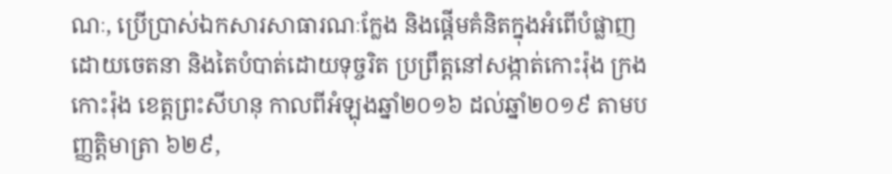ណៈ, ប្រើប្រាស់ឯកសារសាធារណៈក្លែង និងផ្តើមគំនិតក្នុងអំពើបំផ្លាញដោយចេតនា និងតៃបំបាត់ដោយទុច្ចរិត ប្រព្រឹត្តនៅសង្កាត់កោះរ៉ុង ក្រងកោះរ៉ុង ខេត្តព្រះសីហនុ កាលពីអំឡុងឆ្នាំ២០១៦ ដល់ឆ្នាំ២០១៩ តាមបញ្ញត្តិមាត្រា ៦២៩,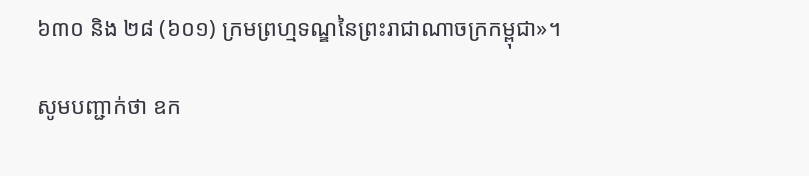៦៣០ និង ២៨ (៦០១) ក្រមព្រហ្មទណ្ឌនៃព្រះរាជាណាចក្រកម្ពុជា»។

សូមបញ្ជាក់ថា ឧក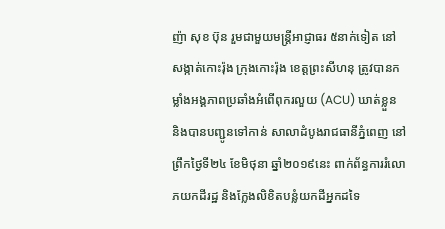ញ៉ា សុខ ប៊ុន រួមជាមួយមន្ដ្រីអាជ្ញាធរ ៥នាក់ទៀត នៅសង្កាត់កោះរ៉ុង ក្រុងកោះរ៉ុង ខេត្តព្រះសីហនុ ត្រូវបានកម្លាំងអង្គភាពប្រឆាំងអំពើពុករលួយ (ACU) ឃាត់ខ្លួន និងបានបញ្ជូនទៅកាន់ សាលាដំបូងរាជធានីភ្នំពេញ នៅព្រឹកថ្ងៃទី២៤ ខែមិថុនា ឆ្នាំ២០១៩នេះ ពាក់ព័ន្ធការរំលោភយកដីរដ្ឋ និងក្លែងលិខិតបន្លំយកដីអ្នកដទៃ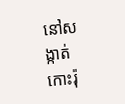នៅសង្កាត់កោះរ៉ុ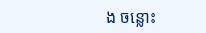ង ចន្លោះ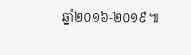ឆ្នាំ២០១៦-២០១៩៕